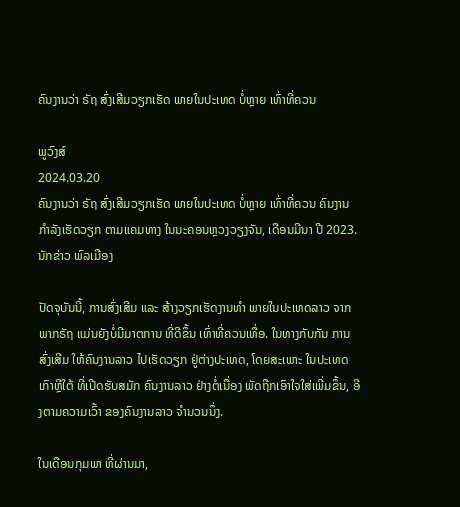ຄົນງານວ່າ ຣັຖ ສົ່ງເສີມວຽກເຮັດ ພາຍໃນປະເທດ ບໍ່ຫຼາຍ ເທົ່າທີ່ຄວນ

ພູວົງສ໌
2024.03.20
ຄົນງານວ່າ ຣັຖ ສົ່ງເສີມວຽກເຮັດ ພາຍໃນປະເທດ ບໍ່ຫຼາຍ ເທົ່າທີ່ຄວນ ຄົນງານ ກຳລັງເຮັດວຽກ ຕາມແຄມທາງ ໃນນະຄອນຫຼວງວຽງຈັນ, ເດືອນມີນາ ປີ 2023.
ນັກຂ່າວ ພົລເມືອງ

ປັດຈຸບັນນີ້, ການສົ່ງເສີມ ແລະ ສ້າງວຽກເຮັດງານທຳ ພາຍໃນປະເທດລາວ ຈາກພາກຣັຖ ແມ່ນຍັງບໍ່ມີມາຕການ ທີ່ດີຂຶ້ນ ເທົ່າທີ່ຄວນເທື່ອ. ໃນທາງກັບກັນ ການສົ່ງເສີມ ໃຫ້ຄົນງານລາວ ໄປເຮັດວຽກ ຢູ່ຕ່າງປະເທດ, ໂດຍສະເພາະ ໃນປະເທດເກົາຫຼີໃຕ້ ທີ່ເປີດຮັບສມັກ ຄົນງານລາວ ຢ່າງຕໍ່ເນື່ອງ ພັດຖືກເອົາໃຈໃສ່ເພີ່ມຂຶ້ນ, ອີງຕາມຄວາມເວົ້າ ຂອງຄົນງານລາວ ຈຳນວນນຶ່ງ.

ໃນເດືອນກຸມພາ ທີ່ຜ່ານມາ,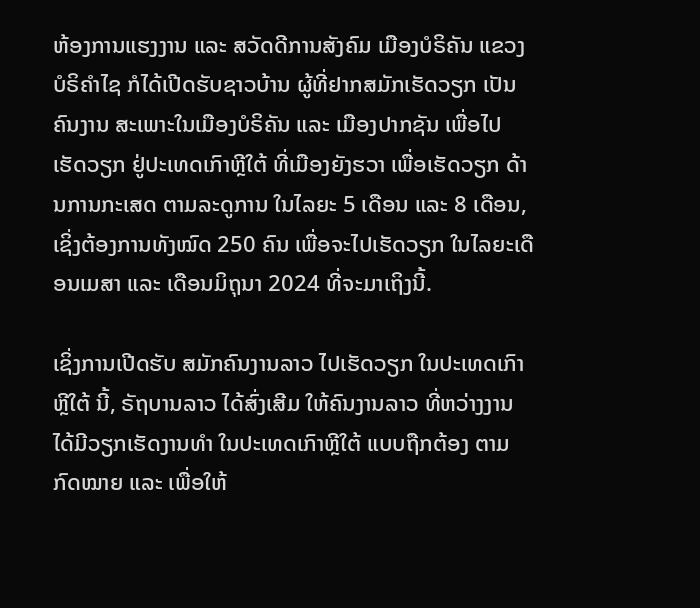ຫ້ອງການແຮງງານ ແລະ ສວັດດີການສັງຄົມ ເມືອງບໍຣິຄັນ ແຂວງບໍຣິຄຳໄຊ ກໍໄດ້ເປີດຮັບຊາວບ້ານ ຜູ້ທີ່ຢາກສມັກເຮັດວຽກ ເປັນຄົນງານ ສະເພາະໃນເມືອງບໍຣິຄັນ ແລະ ເມືອງປາກຊັນ ເພື່ອໄປເຮັດວຽກ ຢູ່ປະເທດເກົາຫຼີໃຕ້ ທີ່ເມືອງຍັງຮວາ ເພື່ອເຮັດວຽກ ດ້ານການກະເສດ ຕາມລະດູການ ໃນໄລຍະ 5 ເດືອນ ແລະ 8 ເດືອນ, ເຊິ່ງຕ້ອງການທັງໝົດ 250 ຄົນ ເພື່ອຈະໄປເຮັດວຽກ ໃນໄລຍະເດືອນເມສາ ແລະ ເດືອນມິຖຸນາ 2024 ທີ່ຈະມາເຖິງນີ້.

ເຊິ່ງການເປີດຮັບ ສມັກຄົນງານລາວ ໄປເຮັດວຽກ ໃນປະເທດເກົາຫຼີໃຕ້ ນີ້, ຣັຖບານລາວ ໄດ້ສົ່ງເສີມ ໃຫ້ຄົນງານລາວ ທີ່ຫວ່າງງານ ໄດ້ມີວຽກເຮັດງານທຳ ໃນປະເທດເກົາຫຼີໃຕ້ ແບບຖືກຕ້ອງ ຕາມກົດໝາຍ ແລະ ເພື່ອໃຫ້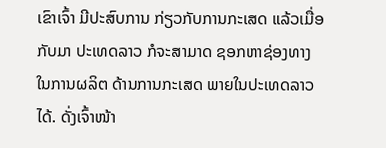ເຂົາເຈົ້າ ມີປະສົບການ ກ່ຽວກັບການກະເສດ ແລ້ວເມື່ອກັບມາ ປະເທດລາວ ກໍຈະສາມາດ ຊອກຫາຊ່ອງທາງ ໃນການຜລິຕ ດ້ານການກະເສດ ພາຍໃນປະເທດລາວໄດ້. ດັ່ງເຈົ້າໜ້າ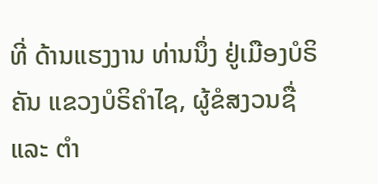ທີ່ ດ້ານແຮງງານ ທ່ານນຶ່ງ ຢູ່ເມືອງບໍຣິຄັນ ແຂວງບໍຣິຄຳໄຊ, ຜູ້ຂໍສງວນຊື່ ແລະ ຕຳ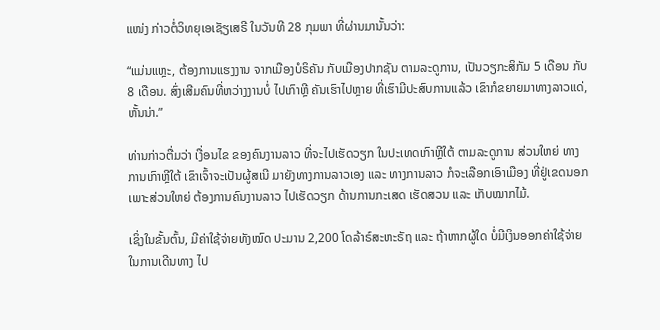ແໜ່ງ ກ່າວຕໍ່ວິທຍຸເອເຊັຽເສຣີ ໃນວັນທີ 28 ກຸມພາ ທີ່ຜ່ານມານັ້ນວ່າ:

“ແມ່ນແຫຼະ, ຕ້ອງການແຮງງານ ຈາກເມືອງບໍຣິຄັນ ກັບເມືອງປາກຊັນ ຕາມລະດູການ, ເປັນວຽກະສິກັມ 5 ເດືອນ ກັບ 8 ເດືອນ. ສົ່ງເສີມຄົນທີ່ຫວ່າງງານບໍ່ ໄປເກົາຫຼີ ຄັນເຮົາໄປຫຼາຍ ທີ່ເຮົາມີປະສົບການແລ້ວ ເຂົາກໍຂຍາຍມາທາງລາວແດ່, ຫັ້ນນ່າ.”

ທ່ານກ່າວຕື່ມວ່າ ເງື່ອນໄຂ ຂອງຄົນງານລາວ ທີ່ຈະໄປເຮັດວຽກ ໃນປະເທດເກົາຫຼີໃຕ້ ຕາມລະດູການ ສ່ວນໃຫຍ່ ທາງການເກົາຫຼີໃຕ້ ເຂົາເຈົ້າຈະເປັນຜູ້ສເນີ ມາຍັງທາງການລາວເອງ ແລະ ທາງການລາວ ກໍຈະເລືອກເອົາເມືອງ ທີ່ຢູ່ເຂດນອກ ເພາະສ່ວນໃຫຍ່ ຕ້ອງການຄົນງານລາວ ໄປເຮັດວຽກ ດ້ານການກະເສດ ເຮັດສວນ ແລະ ເກັບໝາກໄມ້.

ເຊິ່ງໃນຂັ້ນຕົ້ນ, ມີຄ່າໃຊ້ຈ່າຍທັງໝົດ ປະມານ 2,200 ໂດລ້າຣ໌ສະຫະຣັຖ ແລະ ຖ້າຫາກຜູ້ໃດ ບໍ່ມີເງິນອອກຄ່າໃຊ້ຈ່າຍ ໃນການເດີນທາງ ໄປ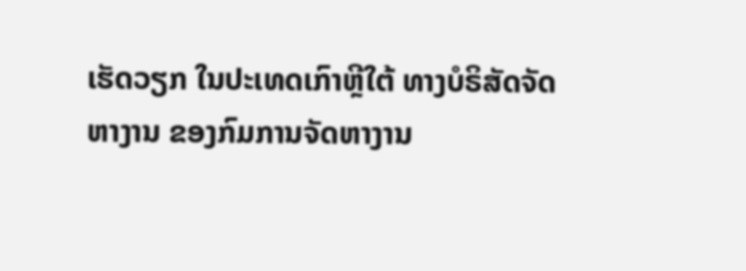ເຮັດວຽກ ໃນປະເທດເກົາຫຼີໃຕ້ ທາງບໍຣິສັດຈັດຫາງານ ຂອງກົມການຈັດຫາງານ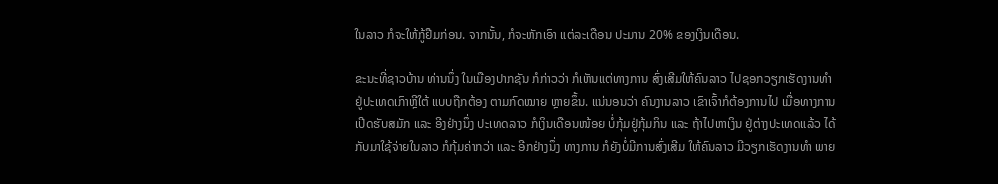ໃນລາວ ກໍຈະໃຫ້ກູ້ຢືມກ່ອນ. ຈາກນັ້ນ, ກໍຈະຫັກເອົາ ແຕ່ລະເດືອນ ປະມານ 20% ຂອງເງິນເດືອນ.

ຂະນະທີ່ຊາວບ້ານ ທ່ານນຶ່ງ ໃນເມືອງປາກຊັນ ກໍກ່າວວ່າ ກໍເຫັນແຕ່ທາງການ ສົ່ງເສີມໃຫ້ຄົນລາວ ໄປຊອກວຽກເຮັດງານທຳ ຢູ່ປະເທດເກົາຫຼີໃຕ້ ແບບຖືກຕ້ອງ ຕາມກົດໝາຍ ຫຼາຍຂຶ້ນ. ແນ່ນອນວ່າ ຄົນງານລາວ ເຂົາເຈົ້າກໍຕ້ອງການໄປ ເມື່ອທາງການ ເປີດຮັບສມັກ ແລະ ອີງຢ່າງນຶ່ງ ປະເທດລາວ ກໍເງິນເດືອນໜ້ອຍ ບໍ່ກຸ້ມຢູ່ກຸ້ມກິນ ແລະ ຖ້າໄປຫາເງິນ ຢູ່ຕ່າງປະເທດແລ້ວ ໄດ້ກັບມາໃຊ້ຈ່າຍໃນລາວ ກໍກຸ້ມຄ່າກວ່າ ແລະ ອີກຢ່າງນຶ່ງ ທາງການ ກໍຍັງບໍ່ມີການສົ່ງເສີມ ໃຫ້ຄົນລາວ ມີວຽກເຮັດງານທຳ ພາຍ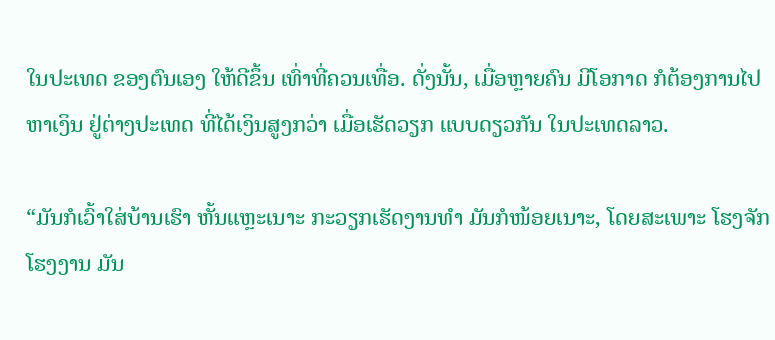ໃນປະເທດ ຂອງຕົນເອງ ໃຫ້ດີຂຶ້ນ ເທົ່າທີ່ຄວນເທື່ອ. ດັ່ງນັ້ນ, ເມື່ອຫຼາຍຄົນ ມີໂອກາດ ກໍຕ້ອງການໄປຫາເງິນ ຢູ່ຕ່າງປະເທດ ທີ່ໄດ້ເງິນສູງກວ່າ ເມື່ອເຮັດວຽກ ແບບດຽວກັນ ໃນປະເທດລາວ.

“ມັນກໍເວົ້າໃສ່ບ້ານເຮົາ ຫັ້ນແຫຼະເນາະ ກະວຽກເຮັດງານທຳ ມັນກໍໜ້ອຍເນາະ, ໂດຍສະເພາະ ໂຮງຈັກໂຮງງານ ມັນ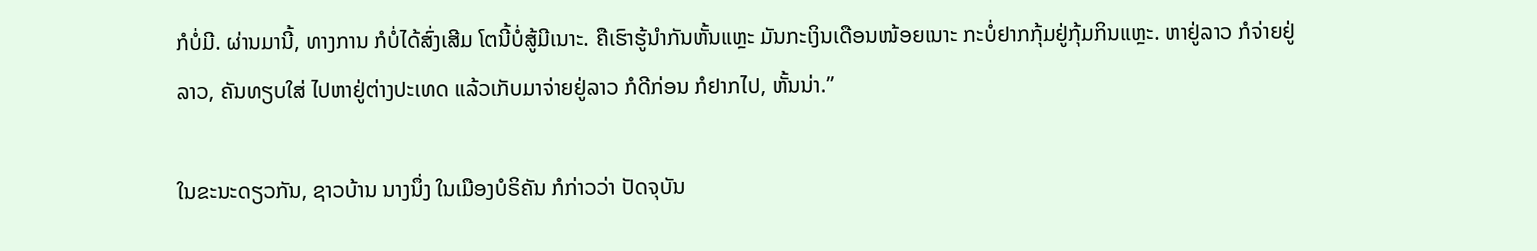ກໍບໍ່ມີ. ຜ່ານມານີ້, ທາງການ ກໍບໍ່ໄດ້ສົ່ງເສີມ ໂຕນີ້ບໍ່ສູ້ມີເນາະ. ຄືເຮົາຮູ້ນຳກັນຫັ້ນແຫຼະ ມັນກະເງິນເດືອນໜ້ອຍເນາະ ກະບໍ່ຢາກກຸ້ມຢູ່ກຸ້ມກິນແຫຼະ. ຫາຢູ່ລາວ ກໍຈ່າຍຢູ່ລາວ, ຄັນທຽບໃສ່ ໄປຫາຢູ່ຕ່າງປະເທດ ແລ້ວເກັບມາຈ່າຍຢູ່ລາວ ກໍດີກ່ອນ ກໍຢາກໄປ, ຫັ້ນນ່າ.”

ໃນຂະນະດຽວກັນ, ຊາວບ້ານ ນາງນຶ່ງ ໃນເມືອງບໍຣິຄັນ ກໍກ່າວວ່າ ປັດຈຸບັນ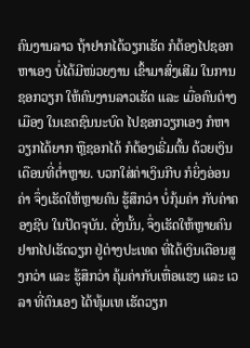ຄົນງານລາວ ຖ້າຢາກໄດ້ວຽກເຮັດ ກໍຕ້ອງໄປຊອກຫາເອງ ບໍ່ໄດ້ມີໜ່ວຍງານ ເຂົ້າມາສົ່ງເສີມ ໃນການຊອກວຽກ ໃຫ້ຄົນງານລາວເຮັດ ແລະ ເມື່ອຄົນຕ່າງເມືອງ ໃນເຂດຊົນນະບົດ ໄປຊອກວຽກເອງ ກໍຫາວຽກໄດ້ຍາກ ຫຼືຊອກໄດ້ ກໍຕ້ອງເຣີ່ມຕົ້ນ ດ້ວຍເງິນເດືອນທີ່ຕ່ຳຫຼາຍ. ບວກໃສ່ຄ່າເງິນກີບ ກໍຍິ່ງອ່ອນຄ່າ ຈຶ່ງເຮັດໃຫ້ຫຼາຍຄົນ ຮູ້ສຶກວ່າ ບໍ່ກຸ້ມຄ່າ ກັບຄ່າຄອງຊີບ ໃນປັດຈຸບັນ. ດັ່ງນັ້ນ, ຈຶ່ງເຮັດໃຫ້ຫຼາຍຄົນ ຢາກໄປເຮັດວຽກ ຢູ່ຕ່າງປະເທດ ທີ່ໄດ້ເງິນເດືອນສູງກວ່າ ແລະ ຮູ້ສຶກວ່າ ຄຸ້ມຄ່າກັບເຫື່ອແຮງ ແລະ ເວລາ ທີ່ຕົນເອງ ໄດ້ທຸ້ມເທ ເຮັດວຽກ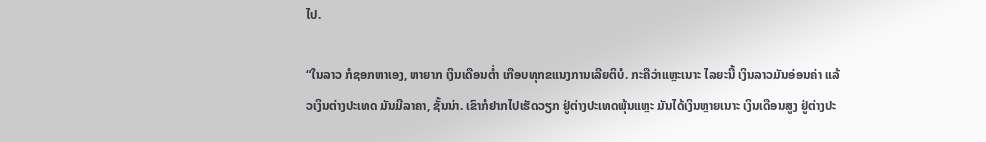ໄປ.

“ໃນລາວ ກໍຊອກຫາເອງ, ຫາຍາກ ເງິນເດືອນຕ່ຳ ເກືອບທຸກຂແນງການເລີຍຕິບໍ. ກະຄືວ່າແຫຼະເນາະ ໄລຍະນີ້ ເງິນລາວມັນອ່ອນຄ່າ ແລ້ວເງິນຕ່າງປະເທດ ມັນມີລາຄາ, ຊັ້ນນ່າ. ເຂົາກໍຢາກໄປເຮັດວຽກ ຢູ່ຕ່າງປະເທດພຸ້ນແຫຼະ ມັນໄດ້ເງິນຫຼາຍເນາະ ເງິນເດືອນສູງ ຢູ່ຕ່າງປະ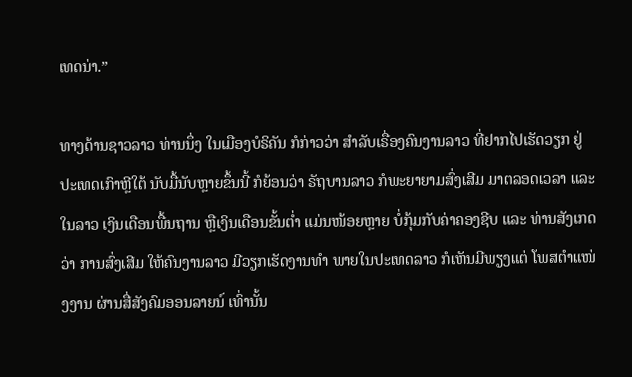ເທດນ່າ.”

ທາງດ້ານຊາວລາວ ທ່ານນຶ່ງ ໃນເມືອງບໍຣິຄັນ ກໍກ່າວວ່າ ສຳລັບເຣື່ອງຄົນງານລາວ ທີ່ຢາກໄປເຮັດວຽກ ຢູ່ປະເທດເກົາຫຼີໃຕ້ ນັບມື້ນັບຫຼາຍຂຶ້ນນີ້ ກໍຍ້ອນວ່າ ຣັຖບານລາວ ກໍພະຍາຍາມສົ່ງເສີມ ມາຕລອດເວລາ ແລະ ໃນລາວ ເງິນເດືອນພື້ນຖານ ຫຼືເງິນເດືອນຂັ້ນຕ່ຳ ແມ່ນໜ້ອຍຫຼາຍ ບໍ່ກຸ້ມກັບຄ່າຄອງຊີບ ແລະ ທ່ານສັງເກດວ່າ ການສົ່ງເສີມ ໃຫ້ຄົນງານລາວ ມີວຽກເຮັດງານທຳ ພາຍໃນປະເທດລາວ ກໍເຫັນມີພຽງແຕ່ ໂພສຕຳແໜ່ງງານ ຜ່ານສື່ສັງຄົມອອນລາຍນ໌ ເທົ່ານັ້ນ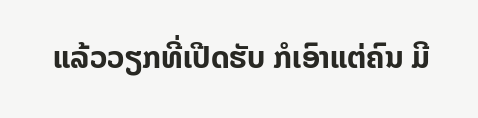ແລ້ວວຽກທີ່ເປີດຮັບ ກໍເອົາແຕ່ຄົນ ມີ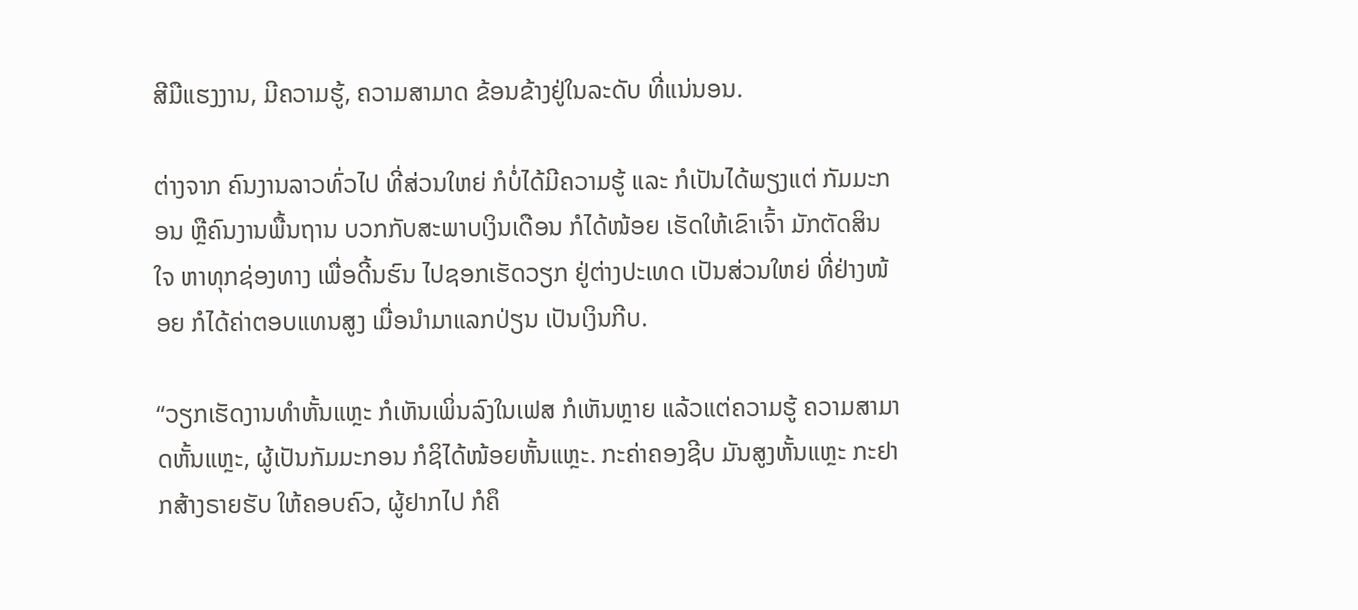ສີມືແຮງງານ, ມີຄວາມຮູ້, ຄວາມສາມາດ ຂ້ອນຂ້າງຢູ່ໃນລະດັບ ທີ່ແນ່ນອນ.

ຕ່າງຈາກ ຄົນງານລາວທົ່ວໄປ ທີ່ສ່ວນໃຫຍ່ ກໍບໍ່ໄດ້ມີຄວາມຮູ້ ແລະ ກໍເປັນໄດ້ພຽງແຕ່ ກັມມະກອນ ຫຼືຄົນງານພື້ນຖານ ບວກກັບສະພາບເງິນເດືອນ ກໍໄດ້ໜ້ອຍ ເຮັດໃຫ້ເຂົາເຈົ້າ ມັກຕັດສິນໃຈ ຫາທຸກຊ່ອງທາງ ເພື່ອດີ້ນຮົນ ໄປຊອກເຮັດວຽກ ຢູ່ຕ່າງປະເທດ ເປັນສ່ວນໃຫຍ່ ທີ່ຢ່າງໜ້ອຍ ກໍໄດ້ຄ່າຕອບແທນສູງ ເມື່ອນຳມາແລກປ່ຽນ ເປັນເງິນກີບ.

“ວຽກເຮັດງານທຳຫັ້ນແຫຼະ ກໍເຫັນເພິ່ນລົງໃນເຟສ ກໍເຫັນຫຼາຍ ແລ້ວແຕ່ຄວາມຮູ້ ຄວາມສາມາດຫັ້ນແຫຼະ, ຜູ້ເປັນກັມມະກອນ ກໍຊິໄດ້ໜ້ອຍຫັ້ນແຫຼະ. ກະຄ່າຄອງຊີບ ມັນສູງຫັ້ນແຫຼະ ກະຢາກສ້າງຣາຍຮັບ ໃຫ້ຄອບຄົວ, ຜູ້ຢາກໄປ ກໍຄຶ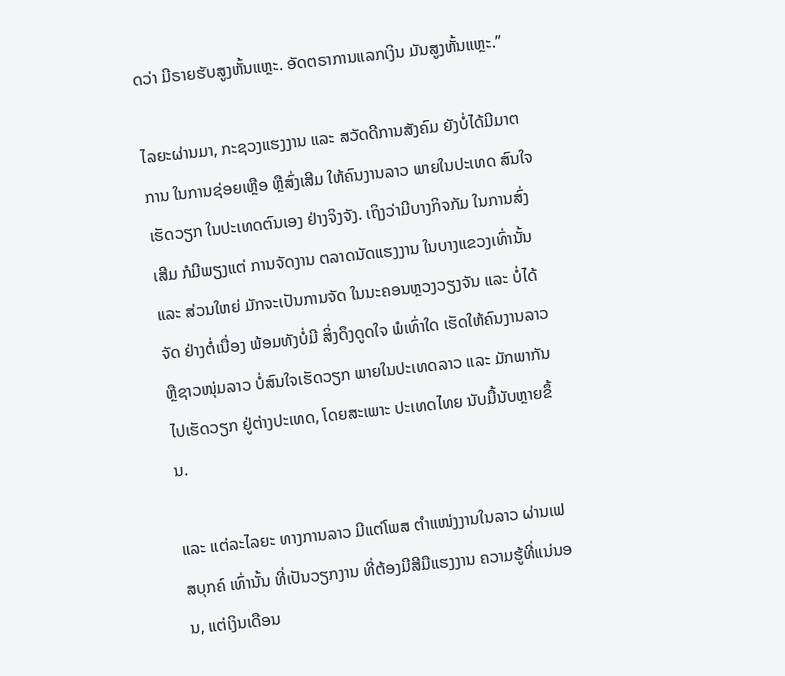ດວ່າ ມີຣາຍຮັບສູງຫັ້ນແຫຼະ. ອັດຕຣາການແລກເງິນ ມັນສູງຫັ້ນແຫຼະ.”

ໄລຍະຜ່ານມາ, ກະຊວງແຮງງານ ແລະ ສວັດດີການສັງຄົມ ຍັງບໍ່ໄດ້ມີມາຕການ ໃນການຊ່ອຍເຫຼືອ ຫຼືສົ່ງເສີມ ໃຫ້ຄົນງານລາວ ພາຍໃນປະເທດ ສົນໃຈເຮັດວຽກ ໃນປະເທດຕົນເອງ ຢ່າງຈິງຈັງ. ເຖິງວ່າມີບາງກິຈກັມ ໃນການສົ່ງເສີມ ກໍມີພຽງແຕ່ ການຈັດງານ ຕລາດນັດແຮງງານ ໃນບາງແຂວງເທົ່ານັ້ນ ແລະ ສ່ວນໃຫຍ່ ມັກຈະເປັນການຈັດ ໃນນະຄອນຫຼວງວຽງຈັນ ແລະ ບໍ່ໄດ້ຈັດ ຢ່າງຕໍ່ເນື່ອງ ພ້ອມທັງບໍ່ມີ ສິ່ງດຶງດູດໃຈ ພໍເທົ່າໃດ ເຮັດໃຫ້ຄົນງານລາວ ຫຼືຊາວໜຸ່ມລາວ ບໍ່ສົນໃຈເຮັດວຽກ ພາຍໃນປະເທດລາວ ແລະ ມັກພາກັນໄປເຮັດວຽກ ຢູ່ຕ່າງປະເທດ, ໂດຍສະເພາະ ປະເທດໄທຍ ນັບມື້ນັບຫຼາຍຂຶ້ນ.

ແລະ ແຕ່ລະໄລຍະ ທາງການລາວ ມີແຕ່ໂພສ ຕຳແໜ່ງງານໃນລາວ ຜ່ານເຟສບຸກຄ໌ ເທົ່ານັ້ນ ທີ່ເປັນວຽກງານ ທີ່ຕ້ອງມີສີມືແຮງງານ ຄວາມຮູ້ທີ່ແນ່ນອນ, ແຕ່ເງິນເດືອນ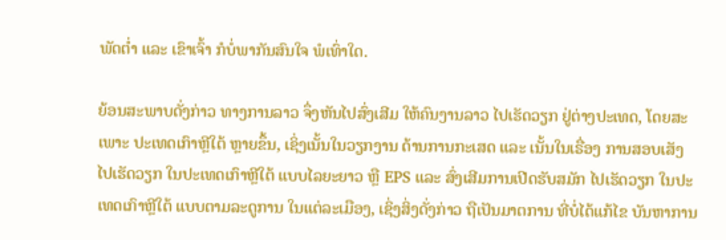ພັດຕ່ຳ ແລະ ເຂົາເຈົ້າ ກໍບໍ່ພາກັນສົນໃຈ ພໍເທົ່າໃດ.

ຍ້ອນສະພາບດັ່ງກ່າວ ທາງການລາວ ຈຶ່ງຫັນໄປສົ່ງເສີມ ໃຫ້ຄົນງານລາວ ໄປເຮັດວຽກ ຢູ່ຕ່າງປະເທດ, ໂດຍສະເພາະ ປະເທດເກົາຫຼີໃຕ້ ຫຼາຍຂຶ້ນ, ເຊິ່ງເນັ້ນໃນວຽກງານ ດ້ານການກະເສດ ແລະ ເນັ້ນໃນເຣື່ອງ ການສອບເສັງ ໄປເຮັດວຽກ ໃນປະເທດເກົາຫຼີໃຕ້ ແບບໄລຍະຍາວ ຫຼື EPS ແລະ ສົ່ງເສີມການເປີດຮັບສມັກ ໄປເຮັດວຽກ ໃນປະເທດເກົາຫຼີໃຕ້ ແບບຕາມລະດູການ ໃນແຕ່ລະເມືອງ, ເຊິ່ງສິ່ງດັ່ງກ່າວ ຖືເປັນມາຕການ ທີ່ບໍ່ໄດ້ແກ້ໄຂ ບັນຫາການ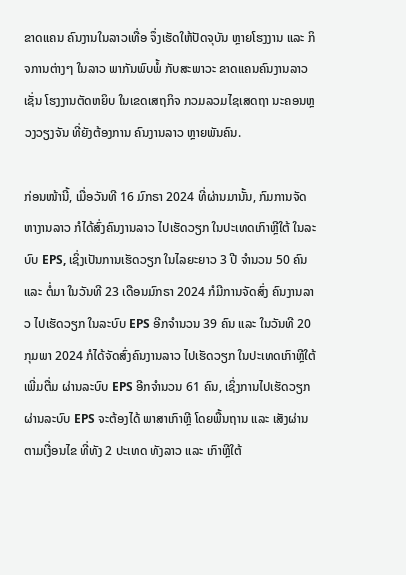ຂາດແຄນ ຄົນງານໃນລາວເທື່ອ ຈຶ່ງເຮັດໃຫ້ປັດຈຸບັນ ຫຼາຍໂຮງງານ ແລະ ກິຈການຕ່າງໆ ໃນລາວ ພາກັນພົບພໍ້ ກັບສະພາວະ ຂາດແຄນຄົນງານລາວ ເຊັ່ນ ໂຮງງານຕັດຫຍິບ ໃນເຂດເສຖກິຈ ກວມລວມໄຊເສດຖາ ນະຄອນຫຼວງວຽງຈັນ ທີ່ຍັງຕ້ອງການ ຄົນງານລາວ ຫຼາຍພັນຄົນ.

ກ່ອນໜ້ານີ້, ເມື່ອວັນທີ 16 ມົກຣາ 2024 ທີ່ຜ່ານມານັ້ນ, ກົມການຈັດຫາງານລາວ ກໍໄດ້ສົ່ງຄົນງານລາວ ໄປເຮັດວຽກ ໃນປະເທດເກົາຫຼີໃຕ້ ໃນລະບົບ EPS, ເຊິ່ງເປັນການເຮັດວຽກ ໃນໄລຍະຍາວ 3 ປີ ຈຳນວນ 50 ຄົນ ແລະ ຕໍ່ມາ ໃນວັນທີ 23 ເດືອນມົກຣາ 2024 ກໍມີການຈັດສົ່ງ ຄົນງານລາວ ໄປເຮັດວຽກ ໃນລະບົບ EPS ອີກຈຳນວນ 39 ຄົນ ແລະ ໃນວັນທີ 20 ກຸມພາ 2024 ກໍໄດ້ຈັດສົ່ງຄົນງານລາວ ໄປເຮັດວຽກ ໃນປະເທດເກົາຫຼີໃຕ້ ເພີ່ມຕື່ມ ຜ່ານລະບົບ EPS ອີກຈຳນວນ 61 ຄົນ, ເຊິ່ງການໄປເຮັດວຽກ ຜ່ານລະບົບ EPS ຈະຕ້ອງໄດ້ ພາສາເກົາຫຼີ ໂດຍພື້ນຖານ ແລະ ເສັງຜ່ານ ຕາມເງື່ອນໄຂ ທີ່ທັງ 2 ປະເທດ ທັງລາວ ແລະ ເກົາຫຼີໃຕ້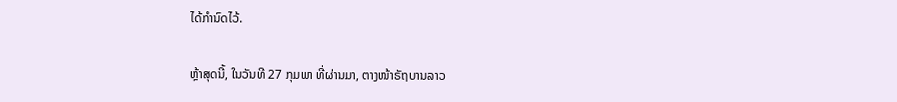ໄດ້ກຳນົດໄວ້.

ຫຼ້າສຸດນີ້, ໃນວັນທີ 27 ກຸມພາ ທີ່ຜ່ານມາ, ຕາງໜ້າຣັຖບານລາວ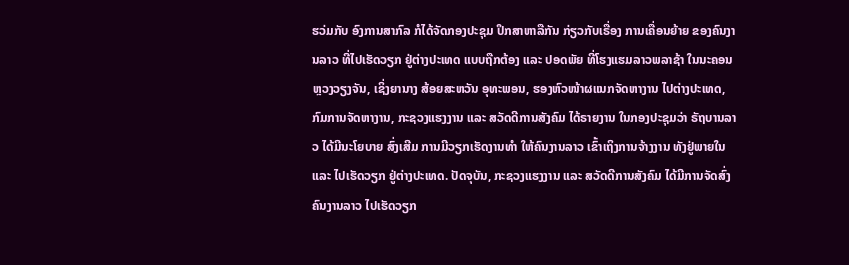ຮວ່ມກັບ ອົງການສາກົລ ກໍໄດ້ຈັດກອງປະຊຸມ ປຶກສາຫາລືກັນ ກ່ຽວກັບເຣື່ອງ ການເຄື່ອນຍ້າຍ ຂອງຄົນງານລາວ ທີ່ໄປເຮັດວຽກ ຢູ່ຕ່າງປະເທດ ແບບຖືກຕ້ອງ ແລະ ປອດພັຍ ທີ່ໂຮງແຮມລາວພລາຊ້າ ໃນນະຄອນຫຼວງວຽງຈັນ, ເຊິ່ງຍານາງ ສ້ອຍສະຫວັນ ອຸທະພອນ, ຮອງຫົວໜ້າຜແນກຈັດຫາງານ ໄປຕ່າງປະເທດ, ກົມການຈັດຫາງານ, ກະຊວງແຮງງານ ແລະ ສວັດດີການສັງຄົມ ໄດ້ຣາຍງານ ໃນກອງປະຊຸມວ່າ ຣັຖບານລາວ ໄດ້ມີນະໂຍບາຍ ສົ່ງເສີມ ການມີວຽກເຮັດງານທຳ ໃຫ້ຄົນງານລາວ ເຂົ້າເຖິງການຈ້າງງານ ທັງຢູ່ພາຍໃນ ແລະ ໄປເຮັດວຽກ ຢູ່ຕ່າງປະເທດ. ປັດຈຸບັນ, ກະຊວງແຮງງານ ແລະ ສວັດດີການສັງຄົມ ໄດ້ມີການຈັດສົ່ງ ຄົນງານລາວ ໄປເຮັດວຽກ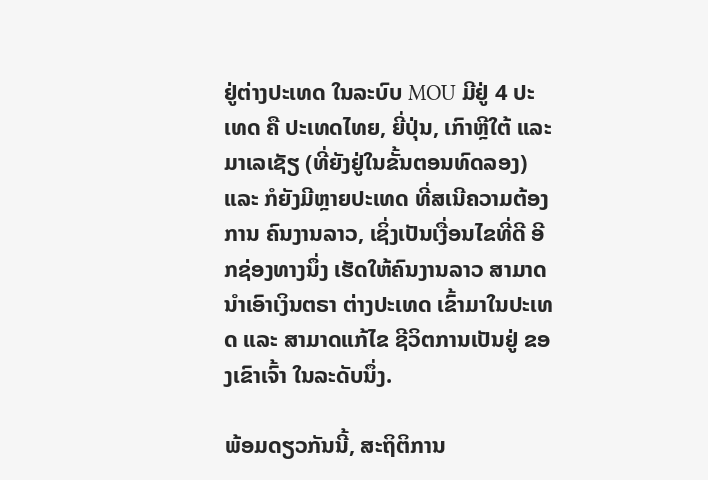ຢູ່ຕ່າງປະເທດ ໃນລະບົບ MOU ມີຢູ່ 4 ປະເທດ ຄື ປະເທດໄທຍ, ຍີ່ປຸ່ນ, ເກົາຫຼີໃຕ້ ແລະ ມາເລເຊັຽ (ທີ່ຍັງຢູ່ໃນຂັ້ນຕອນທົດລອງ) ແລະ ກໍຍັງມີຫຼາຍປະເທດ ທີ່ສເນີຄວາມຕ້ອງການ ຄົນງານລາວ, ເຊິ່ງເປັນເງື່ອນໄຂທີ່ດີ ອີກຊ່ອງທາງນຶ່ງ ເຮັດໃຫ້ຄົນງານລາວ ສາມາດນຳເອົາເງິນຕຣາ ຕ່າງປະເທດ ເຂົ້າມາໃນປະເທດ ແລະ ສາມາດແກ້ໄຂ ຊີວິຕການເປັນຢູ່ ຂອງເຂົາເຈົ້າ ໃນລະດັບນຶ່ງ.

ພ້ອມດຽວກັນນີ້, ສະຖິຕິການ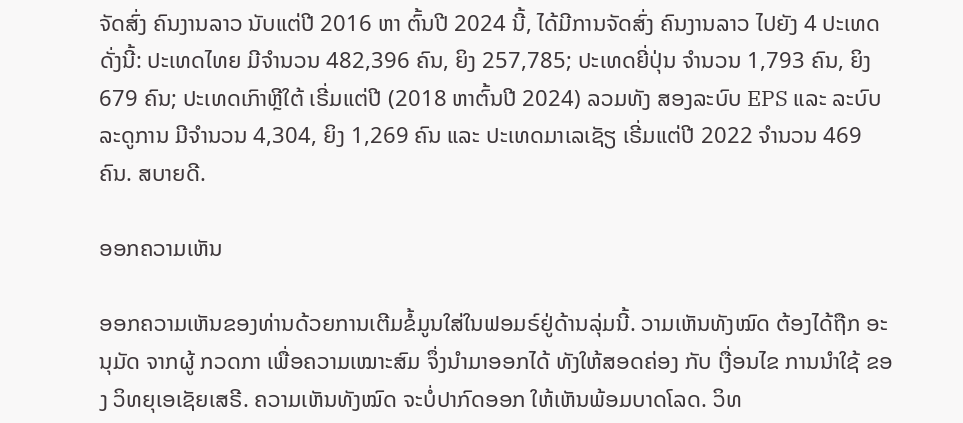ຈັດສົ່ງ ຄົນງານລາວ ນັບແຕ່ປີ 2016 ຫາ ຕົ້ນປີ 2024 ນີ້, ໄດ້ມີການຈັດສົ່ງ ຄົນງານລາວ ໄປຍັງ 4 ປະເທດດັ່ງນີ້: ປະເທດໄທຍ ມີຈຳນວນ 482,396 ຄົນ, ຍິງ 257,785; ປະເທດຍີ່ປຸ່ນ ຈຳນວນ 1,793 ຄົນ, ຍິງ 679 ຄົນ; ປະເທດເກົາຫຼີໃຕ້ ເຣີ່ມແຕ່ປີ (2018 ຫາຕົ້ນປີ 2024) ລວມທັງ ສອງລະບົບ EPS ແລະ ລະບົບລະດູການ ມີຈຳນວນ 4,304, ຍິງ 1,269 ຄົນ ແລະ ປະເທດມາເລເຊັຽ ເຣີ່ມແຕ່ປີ 2022 ຈຳນວນ 469 ຄົນ. ສບາຍດີ.

ອອກຄວາມເຫັນ

ອອກຄວາມເຫັນຂອງທ່ານດ້ວຍການເຕີມຂໍ້ມູນໃສ່ໃນຟອມຣ໌ຢູ່ດ້ານລຸ່ມນີ້. ວາມເຫັນທັງໝົດ ຕ້ອງໄດ້ຖືກ ອະນຸມັດ ຈາກຜູ້ ກວດກາ ເພື່ອຄວາມເໝາະສົມ ຈຶ່ງນໍາມາອອກໄດ້ ທັງໃຫ້ສອດຄ່ອງ ກັບ ເງື່ອນໄຂ ການນຳໃຊ້ ຂອງ ວິທຍຸເອເຊັຍເສຣີ. ຄວາມເຫັນທັງໝົດ ຈະບໍ່ປາກົດອອກ ໃຫ້ເຫັນພ້ອມບາດໂລດ. ວິທ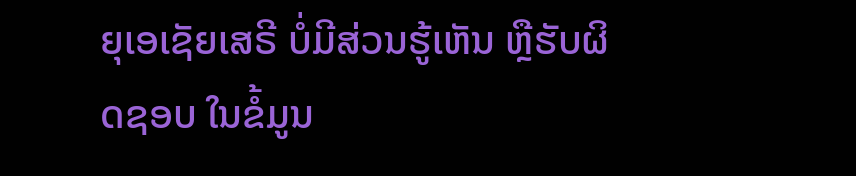ຍຸເອເຊັຍເສຣີ ບໍ່ມີສ່ວນຮູ້ເຫັນ ຫຼືຮັບຜິດຊອບ ໃນຂໍ້ມູນ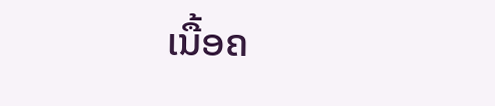ເນື້ອຄ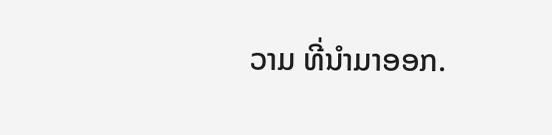ວາມ ທີ່ນໍາມາອອກ.